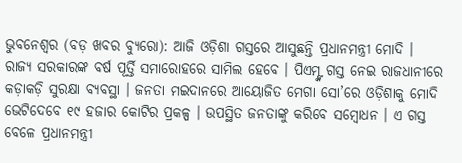ଭୁବନେଶ୍ୱର (ବଡ଼ ଖବର ବ୍ୟୁରୋ): ଆଜି ଓଡ଼ିଶା ଗସ୍ତରେ ଆସୁଛନ୍ତି ପ୍ରଧାନମନ୍ତ୍ରୀ ମୋଦି । ରାଜ୍ୟ ସରକାରଙ୍କ ବର୍ଷ ପୂର୍ତ୍ତି ସମାରୋହରେ ସାମିଲ ହେବେ । ପିଏମ୍ଙ୍କ ଗସ୍ତ ନେଇ ରାଜଧାନୀରେ କଡ଼ାକଡ଼ି ସୁରକ୍ଷା ବ୍ୟବସ୍ଥା । ଜନତା ମଇଦାନରେ ଆୟୋଜିତ ମେଗା ସୋ’ରେ ଓଡ଼ିଶାକୁ ମୋଦି ଭେଟିଦେବେ ୧୯ ହଜାର କୋଟିର ପ୍ରକଳ୍ପ । ଉପସ୍ଥିତ ଜନତାଙ୍କୁ କରିବେ ସମ୍ବୋଧନ । ଏ ଗସ୍ତ ବେଳେ ପ୍ରଧାନମନ୍ତ୍ରୀ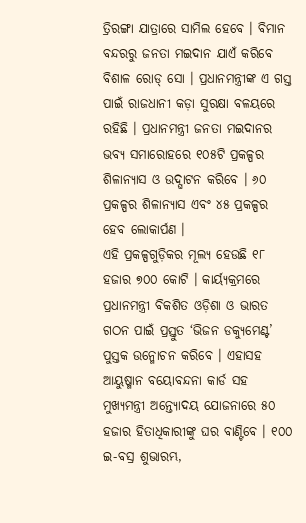ତ୍ରିରଙ୍ଗା ଯାତ୍ରାରେ ସାମିଲ ହେବେ । ବିମାନ ବନ୍ଦରରୁ ଜନତା ମଇଦାନ ଯାଏଁ କରିବେ ବିଶାଳ ରୋଡ୍ ସୋ । ପ୍ରଧାନମନ୍ତ୍ରୀଙ୍କ ଏ ଗସ୍ତ ପାଇଁ ରାଜଧାନୀ କଡ଼ା ସୁରକ୍ଷା ବଳୟରେ ରହିଛି । ପ୍ରଧାନମନ୍ତ୍ରୀ ଜନତା ମଇଦାନର ଭବ୍ୟ ସମାରୋହରେ ୧୦୫ଟି ପ୍ରକଳ୍ପର ଶିଳାନ୍ୟାସ ଓ ଉଦ୍ଘାଟନ କରିବେ । ୬୦ ପ୍ରକଳ୍ପର ଶିଳାନ୍ୟାସ ଏବଂ ୪୫ ପ୍ରକଳ୍ପର ହେବ ଲୋକାର୍ପଣ ।
ଏହି ପ୍ରକଳ୍ପଗୁଡ଼ିକର ମୂଲ୍ୟ ହେଉଛି ୧୮ ହଜାର ୭୦୦ କୋଟି । କାର୍ୟ୍ୟକ୍ରମରେ ପ୍ରଧାନମନ୍ତ୍ରୀ ବିକଶିତ ଓଡ଼ିଶା ଓ ଭାରତ ଗଠନ ପାଇଁ ପ୍ରସ୍ତୁତ ‘ଭିଜନ ଡକ୍ୟୁମେଣ୍ଟ’ ପୁସ୍ତକ ଉନ୍ମୋଚନ କରିବେ । ଏହାସହ ଆୟୁଷ୍ମାନ ବୟୋବନ୍ଦନା କାର୍ଡ ସହ ମୁଖ୍ୟମନ୍ତ୍ରୀ ଅନ୍ତ୍ୟୋଦୟ ଯୋଜନାରେ ୫୦ ହଜାର ହିତାଧିକାରୀଙ୍କୁ ଘର ବାଣ୍ଟିବେ । ୧୦୦ ଇ-ବସ୍ର ଶୁଭାରମ୍ଭ,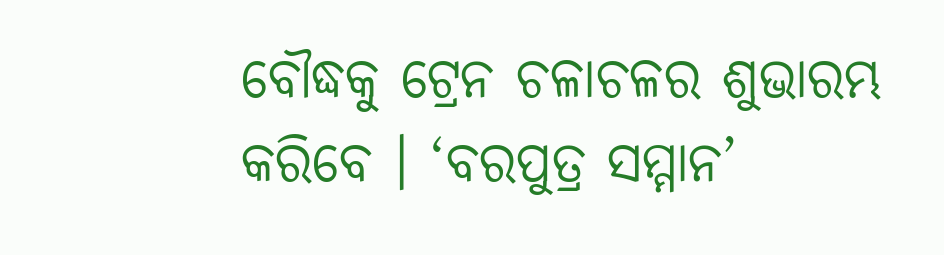ବୌଦ୍ଧକୁ ଟ୍ରେନ ଚଳାଚଳର ଶୁଭାରମ୍ଭ କରିବେ । ‘ବରପୁତ୍ର ସମ୍ମାନ’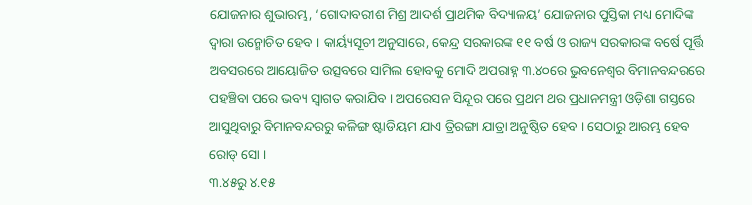ଯୋଜନାର ଶୁଭାରମ୍ଭ, ‘ଗୋଦାବରୀଶ ମିଶ୍ର ଆଦର୍ଶ ପ୍ରାଥମିକ ବିଦ୍ୟାଳୟ’ ଯୋଜନାର ପୁସ୍ତିକା ମଧ୍ୟ ମୋଦିଙ୍କ ଦ୍ୱାରା ଉନ୍ମୋଚିତ ହେବ । କାର୍ୟ୍ୟସୂଚୀ ଅନୁସାରେ, କେନ୍ଦ୍ର ସରକାରଙ୍କ ୧୧ ବର୍ଷ ଓ ରାଜ୍ୟ ସରକାରଙ୍କ ବର୍ଷେ ପୂର୍ତ୍ତି ଅବସରରେ ଆୟୋଜିତ ଉତ୍ସବରେ ସାମିଲ ହୋବକୁ ମୋଦି ଅପରାହ୍ନ ୩.୪୦ରେ ଭୁବନେଶ୍ୱର ବିମାନବନ୍ଦରରେ ପହଞ୍ଚିବା ପରେ ଭବ୍ୟ ସ୍ୱାଗତ କରାଯିବ । ଅପରେସନ ସିନ୍ଦୂର ପରେ ପ୍ରଥମ ଥର ପ୍ରଧାନମନ୍ତ୍ରୀ ଓଡ଼ିଶା ଗସ୍ତରେ ଆସୁଥିବାରୁ ବିମାନବନ୍ଦରରୁ କଳିଙ୍ଗ ଷ୍ଟାଡିୟମ ଯାଏ ତ୍ରିରଙ୍ଗା ଯାତ୍ରା ଅନୁଷ୍ଠିତ ହେବ । ସେଠାରୁ ଆରମ୍ଭ ହେବ ରୋଡ୍ ସୋ ।
୩.୪୫ରୁ ୪.୧୫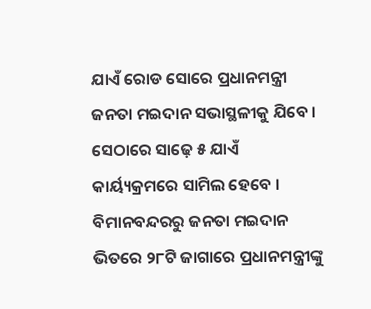ଯାଏଁ ରୋଡ ସୋରେ ପ୍ରଧାନମନ୍ତ୍ରୀ ଜନତା ମଇଦାନ ସଭାସ୍ଥଳୀକୁ ଯିବେ । ସେଠାରେ ସାଢ଼େ ୫ ଯାଏଁ କାର୍ୟ୍ୟକ୍ରମରେ ସାମିଲ ହେବେ । ବିମାନବନ୍ଦରରୁ ଜନତା ମଇଦାନ ଭିତରେ ୨୮ଟି ଜାଗାରେ ପ୍ରଧାନମନ୍ତ୍ରୀଙ୍କୁ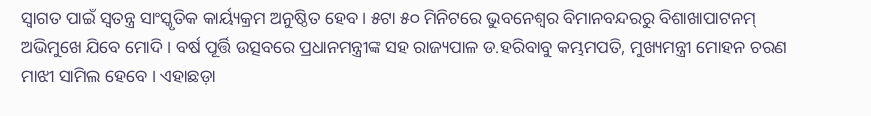ସ୍ୱାଗତ ପାଇଁ ସ୍ୱତନ୍ତ୍ର ସାଂସ୍କୃତିକ କାର୍ୟ୍ୟକ୍ରମ ଅନୁଷ୍ଠିତ ହେବ । ୫ଟା ୫୦ ମିନିଟରେ ଭୁବନେଶ୍ୱର ବିମାନବନ୍ଦରରୁ ବିଶାଖାପାଟନମ୍ ଅଭିମୁଖେ ଯିବେ ମୋଦି । ବର୍ଷ ପୂର୍ତ୍ତି ଉତ୍ସବରେ ପ୍ରଧାନମନ୍ତ୍ରୀଙ୍କ ସହ ରାଜ୍ୟପାଳ ଡ.ହରିବାବୁ କମ୍ଭମପତି, ମୁଖ୍ୟମନ୍ତ୍ରୀ ମୋହନ ଚରଣ ମାଝୀ ସାମିଲ ହେବେ । ଏହାଛଡ଼ା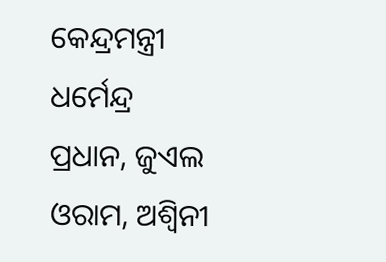କେନ୍ଦ୍ରମନ୍ତ୍ରୀ ଧର୍ମେନ୍ଦ୍ର ପ୍ରଧାନ, ଜୁଏଲ ଓରାମ, ଅଶ୍ୱିନୀ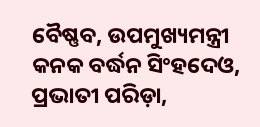ବୈଷ୍ଣବ, ଉପମୁଖ୍ୟମନ୍ତ୍ରୀ କନକ ବର୍ଦ୍ଧନ ସିଂହଦେଓ, ପ୍ରଭାତୀ ପରିଡ଼ା,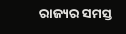ରାଜ୍ୟର ସମସ୍ତ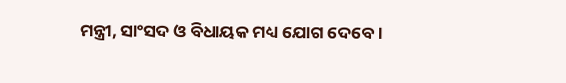ମନ୍ତ୍ରୀ, ସାଂସଦ ଓ ବିଧାୟକ ମଧ୍ୟ ଯୋଗ ଦେବେ ।